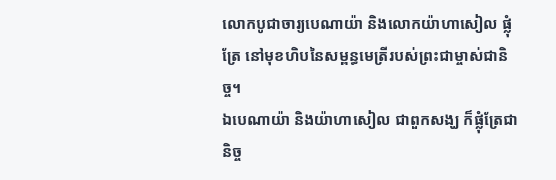លោកបូជាចារ្យបេណាយ៉ា និងលោកយ៉ាហាសៀល ផ្លុំត្រែ នៅមុខហិបនៃសម្ពន្ធមេត្រីរបស់ព្រះជាម្ចាស់ជានិច្ច។
ឯបេណាយ៉ា និងយ៉ាហាសៀល ជាពួកសង្ឃ ក៏ផ្លុំត្រែជានិច្ច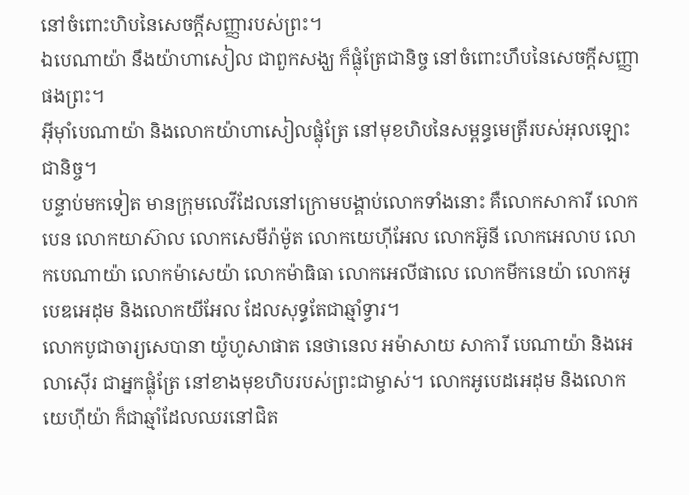នៅចំពោះហិបនៃសេចក្ដីសញ្ញារបស់ព្រះ។
ឯបេណាយ៉ា នឹងយ៉ាហាសៀល ជាពួកសង្ឃ ក៏ផ្លុំត្រែជានិច្ច នៅចំពោះហឹបនៃសេចក្ដីសញ្ញាផងព្រះ។
អ៊ីមុាំបេណាយ៉ា និងលោកយ៉ាហាសៀលផ្លុំត្រែ នៅមុខហិបនៃសម្ពន្ធមេត្រីរបស់អុលឡោះជានិច្ច។
បន្ទាប់មកទៀត មានក្រុមលេវីដែលនៅក្រោមបង្គាប់លោកទាំងនោះ គឺលោកសាការី លោកបេន លោកយាស៊ាល លោកសេមីរ៉ាម៉ូត លោកយេហ៊ីអែល លោកអ៊ូនី លោកអេលាប លោកបេណាយ៉ា លោកម៉ាសេយ៉ា លោកម៉ាធិធា លោកអេលីផាលេ លោកមីកនេយ៉ា លោកអូបេឌអេដុម និងលោកយីអែល ដែលសុទ្ធតែជាឆ្មាំទ្វារ។
លោកបូជាចារ្យសេបានា យ៉ូហូសាផាត នេថានេល អម៉ាសាយ សាការី បេណាយ៉ា និងអេលាស៊ើរ ជាអ្នកផ្លុំត្រែ នៅខាងមុខហិបរបស់ព្រះជាម្ចាស់។ លោកអូបេដអេដុម និងលោកយេហ៊ីយ៉ា ក៏ជាឆ្មាំដែលឈរនៅជិត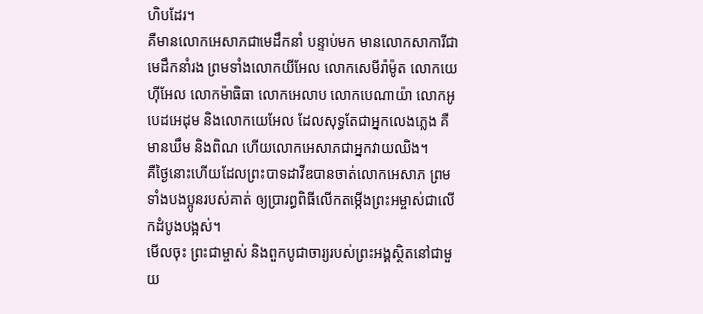ហិបដែរ។
គឺមានលោកអេសាភជាមេដឹកនាំ បន្ទាប់មក មានលោកសាការីជាមេដឹកនាំរង ព្រមទាំងលោកយីអែល លោកសេមីរ៉ាម៉ូត លោកយេហ៊ីអែល លោកម៉ាធិធា លោកអេលាប លោកបេណាយ៉ា លោកអូបេដអេដុម និងលោកយេអែល ដែលសុទ្ធតែជាអ្នកលេងភ្លេង គឺមានឃឹម និងពិណ ហើយលោកអេសាភជាអ្នកវាយឈិង។
គឺថ្ងៃនោះហើយដែលព្រះបាទដាវីឌបានចាត់លោកអេសាភ ព្រមទាំងបងប្អូនរបស់គាត់ ឲ្យប្រារព្ធពិធីលើកតម្កើងព្រះអម្ចាស់ជាលើកដំបូងបង្អស់។
មើលចុះ ព្រះជាម្ចាស់ និងពួកបូជាចារ្យរបស់ព្រះអង្គស្ថិតនៅជាមួយ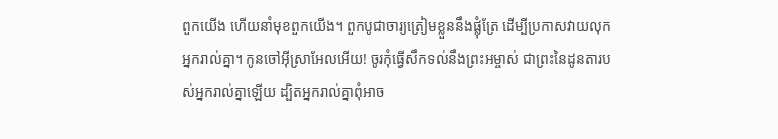ពួកយើង ហើយនាំមុខពួកយើង។ ពួកបូជាចារ្យត្រៀមខ្លួននឹងផ្លុំត្រែ ដើម្បីប្រកាសវាយលុកអ្នករាល់គ្នា។ កូនចៅអ៊ីស្រាអែលអើយ! ចូរកុំធ្វើសឹកទល់នឹងព្រះអម្ចាស់ ជាព្រះនៃដូនតារបស់អ្នករាល់គ្នាឡើយ ដ្បិតអ្នករាល់គ្នាពុំអាច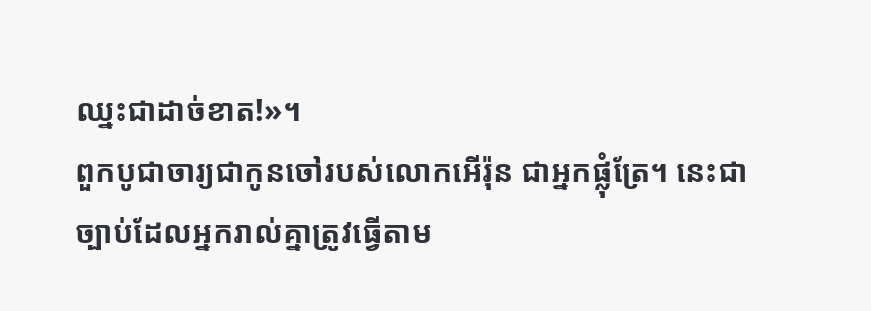ឈ្នះជាដាច់ខាត!»។
ពួកបូជាចារ្យជាកូនចៅរបស់លោកអើរ៉ុន ជាអ្នកផ្លុំត្រែ។ នេះជាច្បាប់ដែលអ្នករាល់គ្នាត្រូវធ្វើតាម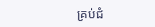គ្រប់ជំ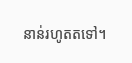នាន់រហូតតទៅ។